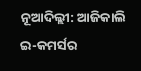ନୂଆଦିଲ୍ଲୀ: ଆଜିକାଲି ଇ-କମର୍ସର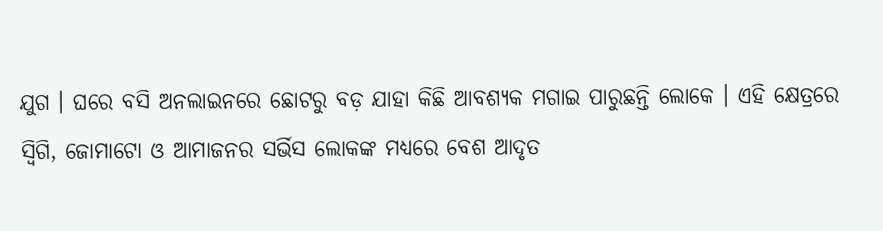ଯୁଗ । ଘରେ ବସି ଅନଲାଇନରେ ଛୋଟରୁ ବଡ଼ ଯାହା କିଛି ଆବଶ୍ୟକ ମଗାଇ ପାରୁଛନ୍ତି ଲୋକେ । ଏହି କ୍ଷେତ୍ରରେ ସ୍ବିଗି, ଜୋମାଟୋ ଓ ଆମାଜନର ସର୍ଭିସ ଲୋକଙ୍କ ମଧ୍ୟରେ ବେଶ ଆଦୃତ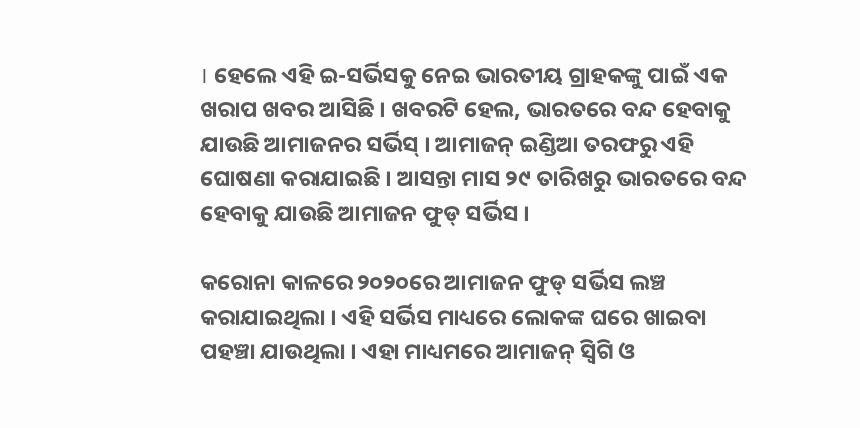। ହେଲେ ଏହି ଇ-ସର୍ଭିସକୁ ନେଇ ଭାରତୀୟ ଗ୍ରାହକଙ୍କୁ ପାଇଁ ଏକ ଖରାପ ଖବର ଆସିଛି । ଖବରଟି ହେଲ, ଭାରତରେ ବନ୍ଦ ହେବାକୁ ଯାଉଛି ଆମାଜନର ସର୍ଭିସ୍ । ଆମାଜନ୍ ଇଣ୍ଡିଆ ତରଫରୁ ଏହି ଘୋଷଣା କରାଯାଇଛି । ଆସନ୍ତା ମାସ ୨୯ ତାରିଖରୁ ଭାରତରେ ବନ୍ଦ ହେବାକୁ ଯାଉଛି ଆମାଜନ ଫୁଡ୍ ସର୍ଭିସ ।

କରୋନା କାଳରେ ୨୦୨୦ରେ ଆମାଜନ ଫୁଡ୍ ସର୍ଭିସ ଲଞ୍ଚ କରାଯାଇଥିଲା । ଏହି ସର୍ଭିସ ମାଧ୍ୟରେ ଲୋକଙ୍କ ଘରେ ଖାଇବା ପହଞ୍ଚା ଯାଉଥିଲା । ଏହା ମାଧ୍ୟମରେ ଆମାଜନ୍ ସ୍ବିଗି ଓ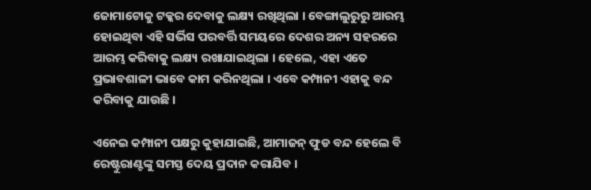ଜୋମାଟୋକୁ ଟକ୍କର ଦେବାକୁ ଲକ୍ଷ୍ୟ ରଖିଥିଲା । ବେଙ୍ଗାଲୁରୁରୁ ଆରମ୍ଭ ହୋଇଥିବା ଏହି ସର୍ଭିସ ପରବର୍ତ୍ତି ସମୟରେ ଦେଶର ଅନ୍ୟ ସହରରେ ଆରମ୍ଭ କରିବାକୁ ଲକ୍ଷ୍ୟ ରଖାଯାଇଥିଲା । ହେଲେ, ଏହା ଏତେ ପ୍ରଭାବଶାଳୀ ଭାବେ କାମ କରିନଥିଲା । ଏବେ କମ୍ପାନୀ ଏହାକୁ ବନ୍ଦ କରିବାକୁ ଯାଉଛି ।

ଏନେଇ କମ୍ପାନୀ ପକ୍ଷରୁ କୁହାଯାଇଛି, ଆମାଜନ୍ ଫୁଡ ବନ୍ଦ ହେଲେ ବି ରେଷ୍ଟୁରାଣ୍ଟଙ୍କୁ ସମସ୍ତ ଦେୟ ପ୍ରଦାନ କରାଯିବ ।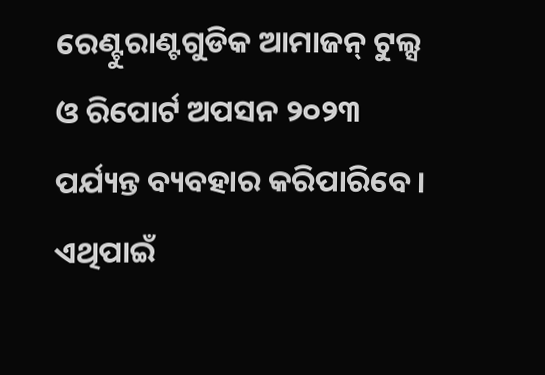ରେଣ୍ଟୁରାଣ୍ଟଗୁଡିକ ଆମାଜନ୍ ଟୁଲ୍ସ ଓ ରିପୋର୍ଟ ଅପସନ ୨୦୨୩ ପର୍ଯ୍ୟନ୍ତ ବ୍ୟବହାର କରିପାରିବେ । ଏଥିପାଇଁ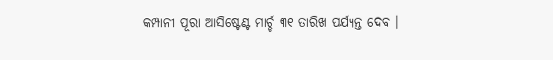କମ୍ପାନୀ ପୂରା ଆସିଷ୍ଟେଣ୍ଟ ମାର୍ଚ୍ଚ ୩୧ ତାରିଖ ପର୍ଯ୍ୟନ୍ତ ଦେବ ।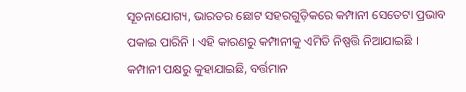ସୂଚନାଯୋଗ୍ୟ, ଭାରତର ଛୋଟ ସହରଗୁଡ଼ିକରେ କମ୍ପାନୀ ସେତେଟା ପ୍ରଭାବ ପକାଇ ପାରିନି । ଏହି କାରଣରୁ କମ୍ପାନୀକୁ ଏମିତି ନିଷ୍ପତ୍ତି ନିଆଯାଇଛି । କମ୍ପାନୀ ପକ୍ଷରୁ କୁହାଯାଇଛି, ବର୍ତ୍ତମାନ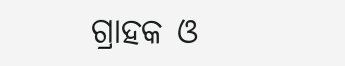ଗ୍ରାହକ ଓ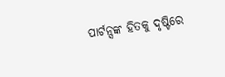ପାର୍ଟନ୍ସଙ୍କ ହିତକୁ ଦୃଷ୍ଟିରେ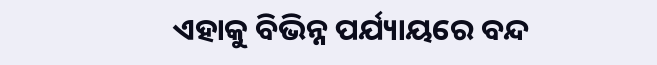ଏହାକୁ ବିଭିନ୍ନ ପର୍ଯ୍ୟାୟରେ ବନ୍ଦ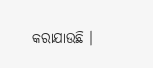କରାଯାଉଛି ।